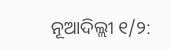ନୂଆଦିଲ୍ଲୀ ୧/୨: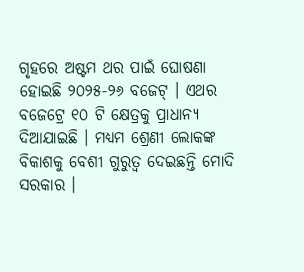ଗୃହରେ ଅଷ୍ଟମ ଥର ପାଇଁ ଘୋଷଣା ହୋଇଛି ୨୦୨୫-୨୬ ବଜେଟ୍ । ଏଥର ବଜେଟ୍ରେ ୧୦ ଟି କ୍ଷେତ୍ରକୁ ପ୍ରାଧାନ୍ୟ ଦିଆଯାଇଛି । ମଧ୍ୟମ ଶ୍ରେଣୀ ଲୋକଙ୍କ ବିକାଶକୁ ବେଶୀ ଗୁରୁତ୍ବ ଦେଇଛନ୍ତି ମୋଦି ସରକାର ।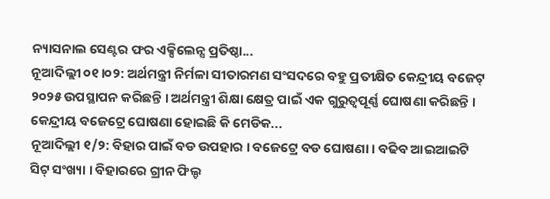ନ୍ୟାସନାଲ ସେଣ୍ଟର ଫର ଏକ୍ସିଲେନ୍ସ ପ୍ରତିଷ୍ଠା...
ନୂଆଦିଲ୍ଲୀ ୦୧।୦୨: ଅର୍ଥମନ୍ତ୍ରୀ ନିର୍ମଳା ସୀତାରମଣ ସଂସଦରେ ବହୁ ପ୍ରତୀକ୍ଷିତ କେନ୍ଦ୍ରୀୟ ବଜେଟ୍ ୨୦୨୫ ଉପସ୍ଥାପନ କରିଛନ୍ତି । ଅର୍ଥମନ୍ତ୍ରୀ ଶିକ୍ଷା କ୍ଷେତ୍ର ପାଇଁ ଏକ ଗୁରୁତ୍ୱପୂର୍ଣ୍ଣ ଘୋଷଣା କରିଛନ୍ତି । କେନ୍ଦ୍ରୀୟ ବଜେଟ୍ରେ ଘୋଷଣା ହୋଇଛି କି ମେଡିକ...
ନୂଆଦିଲ୍ଲୀ ୧/୨: ବିହାର ପାଇଁ ବଡ ଉପହାର । ବଜେଟ୍ରେ ବଡ ଘୋଷଣା । ବଢିବ ଆଇଆଇଟି ସିଟ୍ ସଂଖ୍ୟା । ବିହାରରେ ଗ୍ରୀନ ଫିଲ୍ଡ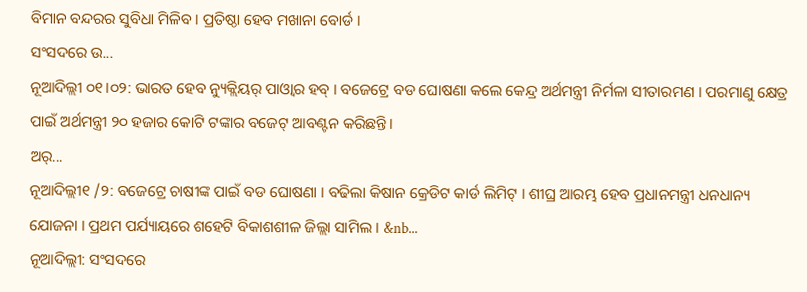ବିମାନ ବନ୍ଦରର ସୁବିଧା ମିଳିବ । ପ୍ରତିଷ୍ଠା ହେବ ମଖାନା ବୋର୍ଡ ।
ସଂସଦରେ ଉ...
ନୂଆଦିଲ୍ଲୀ ୦୧।୦୨: ଭାରତ ହେବ ନ୍ୟୁକ୍ଲିୟର୍ ପାଓ୍ବାର ହବ୍ । ବଜେଟ୍ରେ ବଡ ଘୋଷଣା କଲେ କେନ୍ଦ୍ର ଅର୍ଥମନ୍ତ୍ରୀ ନିର୍ମଳା ସୀତାରମଣ । ପରମାଣୁ କ୍ଷେତ୍ର ପାଇଁ ଅର୍ଥମନ୍ତ୍ରୀ ୨୦ ହଜାର କୋଟି ଟଙ୍କାର ବଜେଟ୍ ଆବଣ୍ଟନ କରିଛନ୍ତି।
ଅର୍...
ନୂଆଦିଲ୍ଲୀ୧ /୨: ବଜେଟ୍ରେ ଚାଷୀଙ୍କ ପାଇଁ ବଡ ଘୋଷଣା । ବଢିଲା କିଷାନ କ୍ରେଡିଟ କାର୍ଡ ଲିମିଟ୍ । ଶୀଘ୍ର ଆରମ୍ଭ ହେବ ପ୍ରଧାନମନ୍ତ୍ରୀ ଧନଧାନ୍ୟ ଯୋଜନା । ପ୍ରଥମ ପର୍ଯ୍ୟାୟରେ ଶହେଟି ବିକାଶଶୀଳ ଜିଲ୍ଲା ସାମିଲ । &nb...
ନୂଆଦିଲ୍ଲୀ: ସଂସଦରେ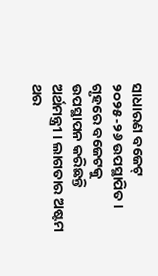ସାଧାରଣ ବଜେଟ୍ ୨୦୨୫-୨୬ ଉପସ୍ଥାପିତ । ଗୃହରେ ବଜେଟକୁ ଉପସ୍ଥାପନ କରିଛନ୍ତି ଅର୍ଥମନ୍ତ୍ରୀ । ଲାଗତାର ଅଷ୍ଟମ ଥର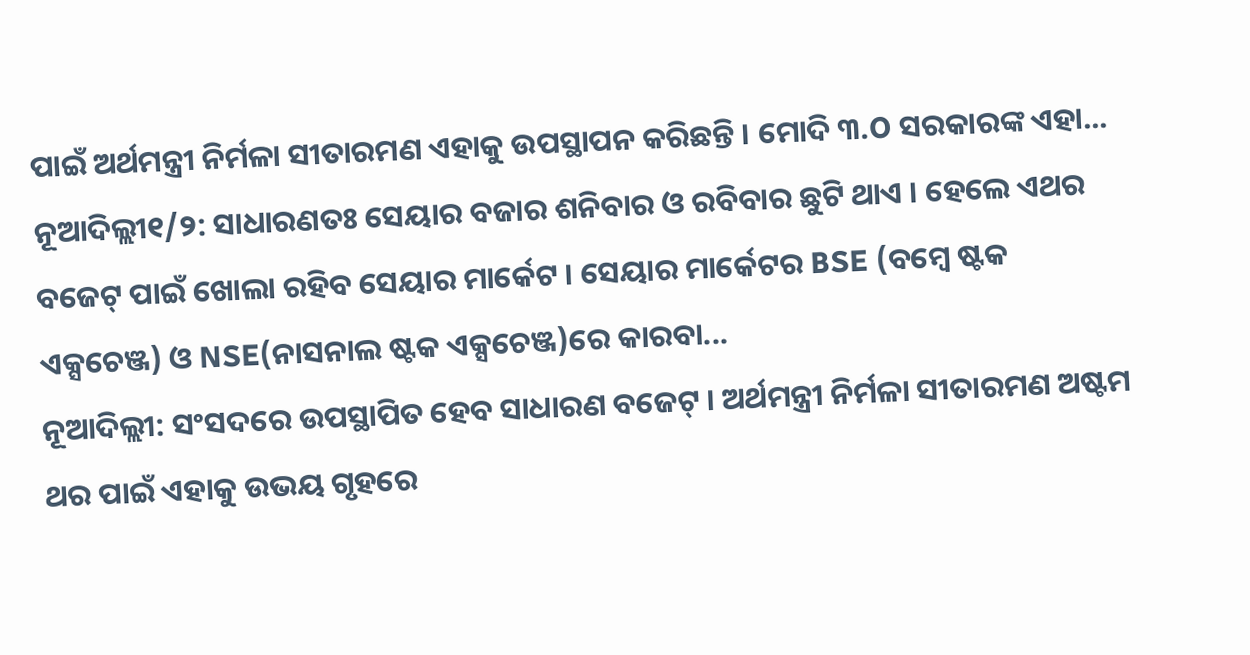ପାଇଁ ଅର୍ଥମନ୍ତ୍ରୀ ନିର୍ମଳା ସୀତାରମଣ ଏହାକୁ ଉପସ୍ଥାପନ କରିଛନ୍ତି । ମୋଦି ୩.O ସରକାରଙ୍କ ଏହା...
ନୂଆଦିଲ୍ଲୀ୧/୨: ସାଧାରଣତଃ ସେୟାର ବଜାର ଶନିବାର ଓ ରବିବାର ଛୁଟି ଥାଏ । ହେଲେ ଏଥର ବଜେଟ୍ ପାଇଁ ଖୋଲା ରହିବ ସେୟାର ମାର୍କେଟ । ସେୟାର ମାର୍କେଟର BSE (ବମ୍ବେ ଷ୍ଟକ ଏକ୍ସଚେଞ୍ଜ) ଓ NSE(ନାସନାଲ ଷ୍ଟକ ଏକ୍ସଚେଞ୍ଜ)ରେ କାରବା...
ନୂଆଦିଲ୍ଲୀ: ସଂସଦରେ ଉପସ୍ଥାପିତ ହେବ ସାଧାରଣ ବଜେଟ୍ । ଅର୍ଥମନ୍ତ୍ରୀ ନିର୍ମଳା ସୀତାରମଣ ଅଷ୍ଟମ ଥର ପାଇଁ ଏହାକୁ ଉଭୟ ଗୃହରେ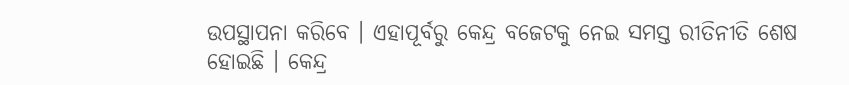ଉପସ୍ଥାପନା କରିବେ । ଏହାପୂର୍ବରୁ କେନ୍ଦ୍ର ବଜେଟକୁ ନେଇ ସମସ୍ତ ରୀତିନୀତି ଶେଷ ହୋଇଛି । କେନ୍ଦ୍ର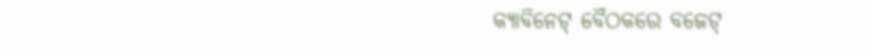କ୍ୟାବିନେଟ୍ ବୈଠକରେ ବଜେଟ୍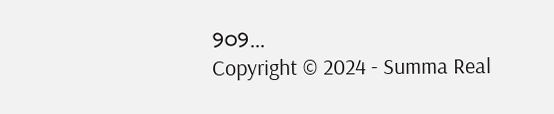୨୦୨...
Copyright © 2024 - Summa Real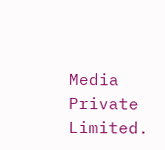Media Private Limited.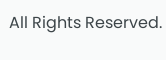All Rights Reserved.